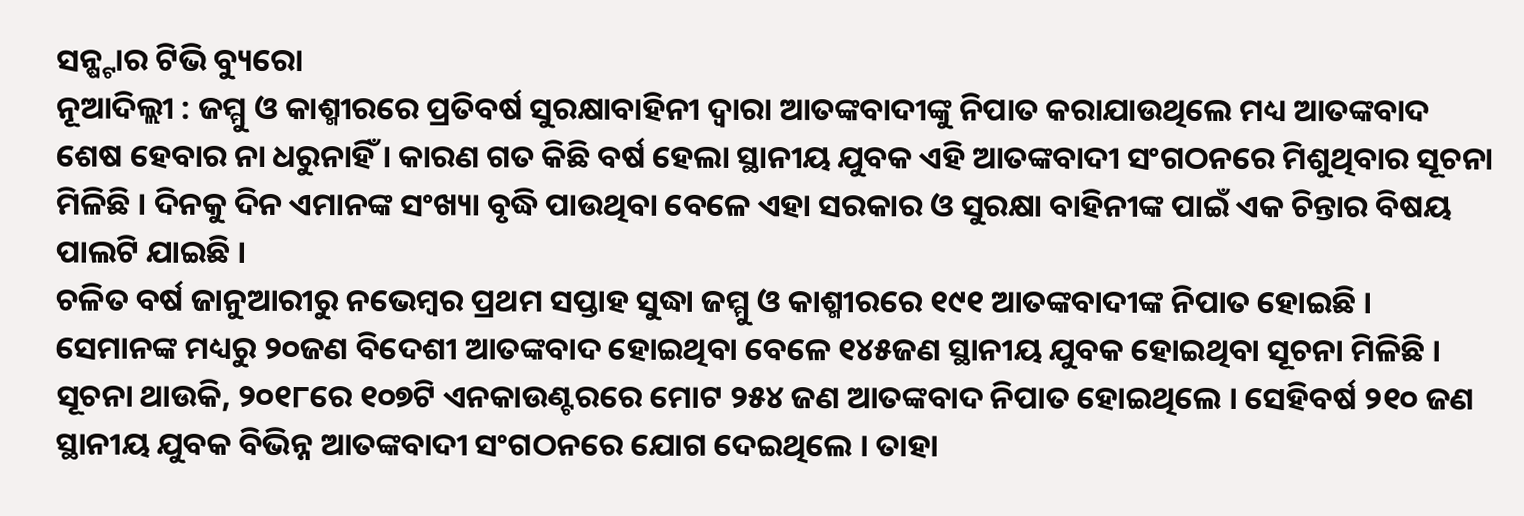ସନ୍ଷ୍ଟାର ଟିଭି ବ୍ୟୁରୋ
ନୂଆଦିଲ୍ଲୀ : ଜମ୍ମୁ ଓ କାଶ୍ମୀରରେ ପ୍ରତିବର୍ଷ ସୁରକ୍ଷାବାହିନୀ ଦ୍ଵାରା ଆତଙ୍କବାଦୀଙ୍କୁ ନିପାତ କରାଯାଉଥିଲେ ମଧ୍ୟ ଆତଙ୍କବାଦ ଶେଷ ହେବାର ନା ଧରୁନାହିଁ । କାରଣ ଗତ କିଛି ବର୍ଷ ହେଲା ସ୍ଥାନୀୟ ଯୁବକ ଏହି ଆତଙ୍କବାଦୀ ସଂଗଠନରେ ମିଶୁଥିବାର ସୂଚନା ମିଳିଛି । ଦିନକୁ ଦିନ ଏମାନଙ୍କ ସଂଖ୍ୟା ବୃଦ୍ଧି ପାଉଥିବା ବେଳେ ଏହା ସରକାର ଓ ସୁରକ୍ଷା ବାହିନୀଙ୍କ ପାଇଁ ଏକ ଚିନ୍ତାର ବିଷୟ ପାଲଟି ଯାଇଛି ।
ଚଳିତ ବର୍ଷ ଜାନୁଆରୀରୁ ନଭେମ୍ବର ପ୍ରଥମ ସପ୍ତାହ ସୁଦ୍ଧା ଜମ୍ମୁ ଓ କାଶ୍ମୀରରେ ୧୯୧ ଆତଙ୍କବାଦୀଙ୍କ ନିପାତ ହୋଇଛି । ସେମାନଙ୍କ ମଧ୍ୟରୁ ୨୦ଜଣ ବିଦେଶୀ ଆତଙ୍କବାଦ ହୋଇଥିବା ବେଳେ ୧୪୫ଜଣ ସ୍ଥାନୀୟ ଯୁବକ ହୋଇଥିବା ସୂଚନା ମିଳିଛି ।
ସୂଚନା ଥାଉକି, ୨୦୧୮ରେ ୧୦୭ଟି ଏନକାଉଣ୍ଟରରେ ମୋଟ ୨୫୪ ଜଣ ଆତଙ୍କବାଦ ନିପାତ ହୋଇଥିଲେ । ସେହିବର୍ଷ ୨୧୦ ଜଣ ସ୍ଥାନୀୟ ଯୁବକ ବିଭିନ୍ନ ଆତଙ୍କବାଦୀ ସଂଗଠନରେ ଯୋଗ ଦେଇଥିଲେ । ତାହା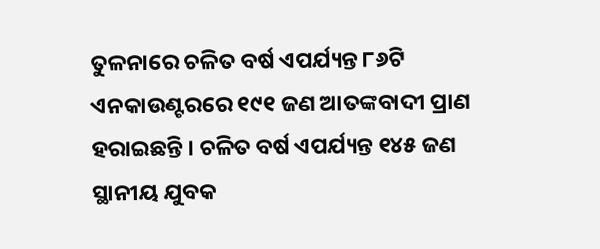ତୁଳନାରେ ଚଳିତ ବର୍ଷ ଏପର୍ଯ୍ୟନ୍ତ ୮୬ଟି ଏନକାଉଣ୍ଟରରେ ୧୯୧ ଜଣ ଆତଙ୍କବାଦୀ ପ୍ରାଣ ହରାଇଛନ୍ତି । ଚଳିତ ବର୍ଷ ଏପର୍ଯ୍ୟନ୍ତ ୧୪୫ ଜଣ ସ୍ଥାନୀୟ ଯୁବକ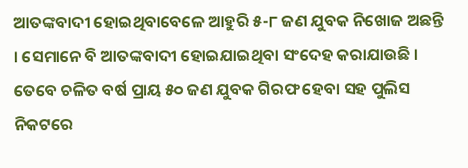ଆତଙ୍କବାଦୀ ହୋଇଥିବାବେଳେ ଆହୁରି ୫-୮ ଜଣ ଯୁବକ ନିଖୋଜ ଅଛନ୍ତି । ସେମାନେ ବି ଆତଙ୍କବାଦୀ ହୋଇଯାଇଥିବା ସଂଦେହ କରାଯାଉଛି । ତେବେ ଚଳିତ ବର୍ଷ ପ୍ରାୟ ୫୦ ଜଣ ଯୁବକ ଗିରଫ ହେବା ସହ ପୁଲିସ ନିକଟରେ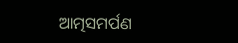ଆତ୍ମସମର୍ପଣ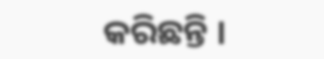କରିଛନ୍ତି ।